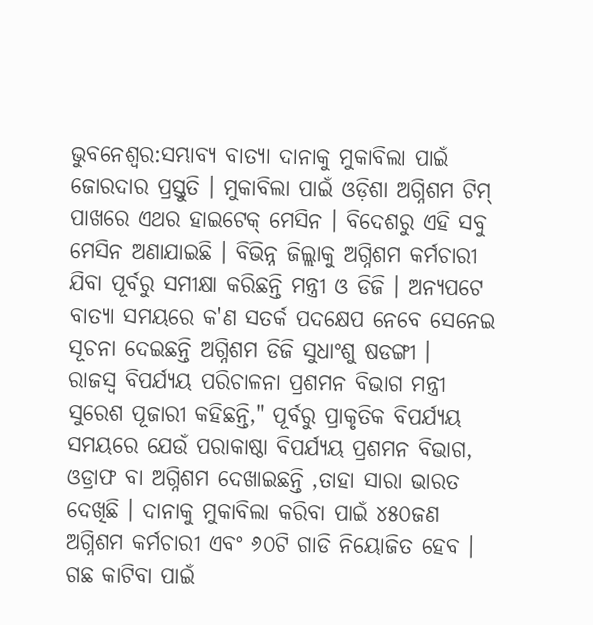ଭୁବନେଶ୍ବର:ସମ୍ଭାବ୍ୟ ବାତ୍ୟା ଦାନାକୁ ମୁକାବିଲା ପାଇଁ ଜୋରଦାର ପ୍ରସ୍ତୁତି । ମୁକାବିଲା ପାଇଁ ଓଡ଼ିଶା ଅଗ୍ନିଶମ ଟିମ୍ ପାଖରେ ଏଥର ହାଇଟେକ୍ ମେସିନ । ବିଦେଶରୁ ଏହି ସବୁ ମେସିନ ଅଣାଯାଇଛି । ବିଭିନ୍ନ ଜିଲ୍ଲାକୁ ଅଗ୍ନିଶମ କର୍ମଚାରୀ ଯିବା ପୂର୍ବରୁ ସମୀକ୍ଷା କରିଛନ୍ତି ମନ୍ତ୍ରୀ ଓ ଡିଜି । ଅନ୍ୟପଟେ ବାତ୍ୟା ସମୟରେ କ'ଣ ସତର୍କ ପଦକ୍ଷେପ ନେବେ ସେନେଇ ସୂଚନା ଦେଇଛନ୍ତି ଅଗ୍ନିଶମ ଡିଜି ସୁଧାଂଶୁ ଷଡଙ୍ଗୀ ।
ରାଜସ୍ବ ବିପର୍ଯ୍ୟୟ ପରିଚାଳନା ପ୍ରଶମନ ବିଭାଗ ମନ୍ତ୍ରୀ ସୁରେଶ ପୂଜାରୀ କହିଛନ୍ତି," ପୂର୍ବରୁ ପ୍ରାକୃତିକ ବିପର୍ଯ୍ୟୟ ସମୟରେ ଯେଉଁ ପରାକାଷ୍ଠା ବିପର୍ଯ୍ୟୟ ପ୍ରଶମନ ବିଭାଗ, ଓଡ୍ରାଫ ବା ଅଗ୍ନିଶମ ଦେଖାଇଛନ୍ତି ,ତାହା ସାରା ଭାରତ ଦେଖିଛି । ଦାନାକୁ ମୁକାବିଲା କରିବା ପାଇଁ ୪୫୦ଜଣ ଅଗ୍ନିଶମ କର୍ମଚାରୀ ଏବଂ ୬୦ଟି ଗାଡି ନିୟୋଜିତ ହେବ । ଗଛ କାଟିବା ପାଇଁ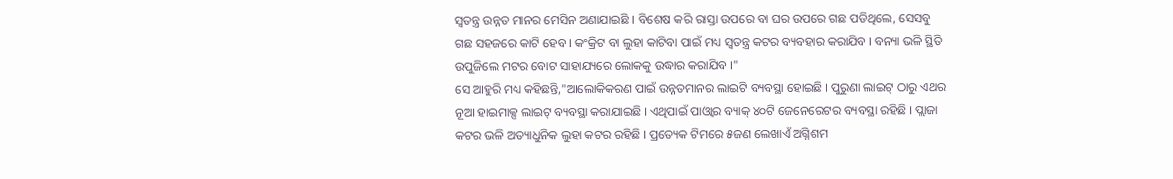ସ୍ବତନ୍ତ୍ର ଉନ୍ନତ ମାନର ମେସିନ ଅଣାଯାଇଛି । ବିଶେଷ କରି ରାସ୍ତା ଉପରେ ବା ଘର ଉପରେ ଗଛ ପଡିଥିଲେ, ସେସବୁ ଗଛ ସହଜରେ କାଟି ହେବ । କଂକ୍ରିଟ ବା ଲୁହା କାଟିବା ପାଇଁ ମଧ୍ୟ ସ୍ବତନ୍ତ୍ର କଟର ବ୍ୟବହାର କରାଯିବ । ବନ୍ୟା ଭଳି ସ୍ଥିତି ଉପୁଜିଲେ ମଟର ବୋଟ ସାହାଯ୍ୟରେ ଲୋକକୁ ଉଦ୍ଧାର କରାଯିବ ।"
ସେ ଆହୁରି ମଧ୍ୟ କହିଛନ୍ତି,"ଆଲୋକିକରଣ ପାଇଁ ଉନ୍ନତମାନର ଲାଇଟି ବ୍ୟବସ୍ଥା ହୋଇଛି । ପୁରୁଣା ଲାଇଟ୍ ଠାରୁ ଏଥର ନୂଆ ହାଇମାକ୍ସ ଲାଇଟ୍ ବ୍ୟବସ୍ଥା କରାଯାଇଛି । ଏଥିପାଇଁ ପାଓ୍ବାର ବ୍ୟାକ୍ ୪୦ଟି ଜେନେରେଟର ବ୍ୟବସ୍ଥା ରହିଛି । ପ୍ଲାଜା କଟର ଭଳି ଅତ୍ୟାଧୁନିକ ଲୁହା କଟର ରହିଛି । ପ୍ରତ୍ୟେକ ଟିମରେ ୫ଜଣ ଲେଖାଏଁ ଅଗ୍ନିଶମ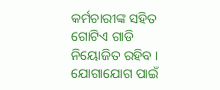କର୍ମଚାରୀଙ୍କ ସହିତ ଗୋଟିଏ ଗାଡି ନିୟୋଜିତ ରହିବ । ଯୋଗାଯୋଗ ପାଇଁ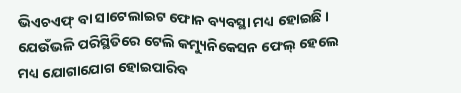ଭିଏଚଏଫ୍ ବା ସାଟେଲାଇଟ ଫୋନ ବ୍ୟବସ୍ଥା ମଧ୍ୟ ହୋଇଛି । ଯେଉଁଭଳି ପରିସ୍ଥିତିରେ ଟେଲି କମ୍ୟୁନିକେସନ ଫେଲ୍ ହେଲେ ମଧ୍ୟ ଯୋଗାଯୋଗ ହୋଇପାରିବ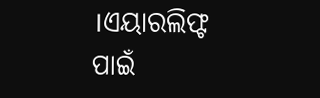।ଏୟାରଲିଫ୍ଟ ପାଇଁ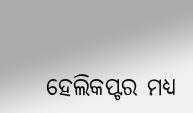ହେଲିକପ୍ଟର ମଧ୍ୟ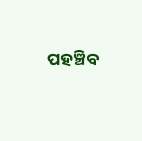ପହଞ୍ଚିବ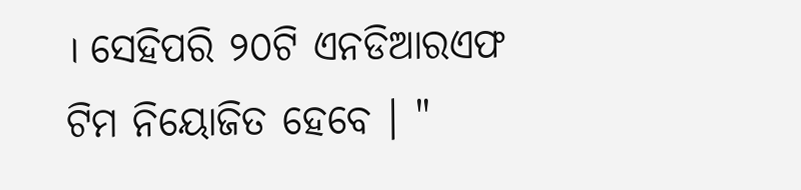। ସେହିପରି ୨୦ଟି ଏନଡିଆରଏଫ ଟିମ ନିୟୋଜିତ ହେବେ । "